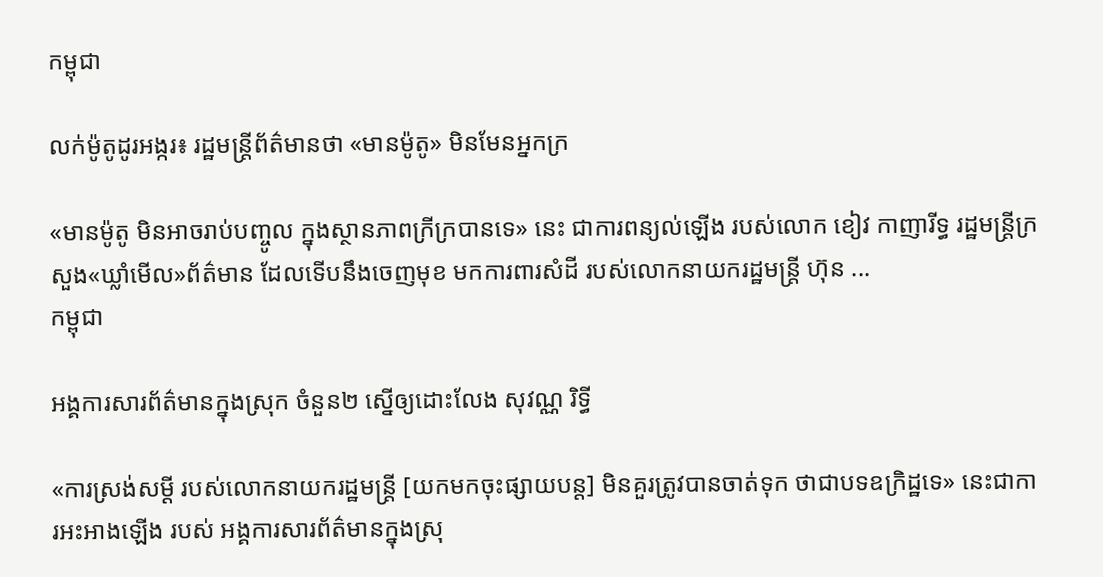កម្ពុជា

លក់ម៉ូតូដូរអង្ករ៖ រដ្ឋមន្ត្រីព័ត៌មានថា «មានម៉ូតូ» មិនមែនអ្នកក្រ

«មានម៉ូតូ មិនអាចរាប់បញ្ចូល ក្នុងស្ថានភាពក្រីក្របានទេ» នេះ ជាការពន្យល់ឡើង របស់លោក ខៀវ កាញារីទ្ធ រដ្ឋមន្ត្រីក្រសួង«ឃ្លាំមើល»ព័ត៌មាន ដែលទើបនឹងចេញមុខ មកការពារសំដី របស់លោកនាយករដ្ឋមន្ត្រី ហ៊ុន ...
កម្ពុជា

អង្គការសារព័ត៌មានក្នុងស្រុក ចំនួន២ ស្នើឲ្យដោះលែង សុវណ្ណ រិទ្ធី

«ការស្រង់សម្ដី របស់លោកនាយករដ្ឋមន្ត្រី [យកមកចុះផ្សាយបន្ត] មិនគួរត្រូវបានចាត់ទុក ថាជាបទឧក្រិដ្ឋទេ» នេះជាការអះអាងឡើង របស់ អង្គការសារព័ត៌មានក្នុងស្រុ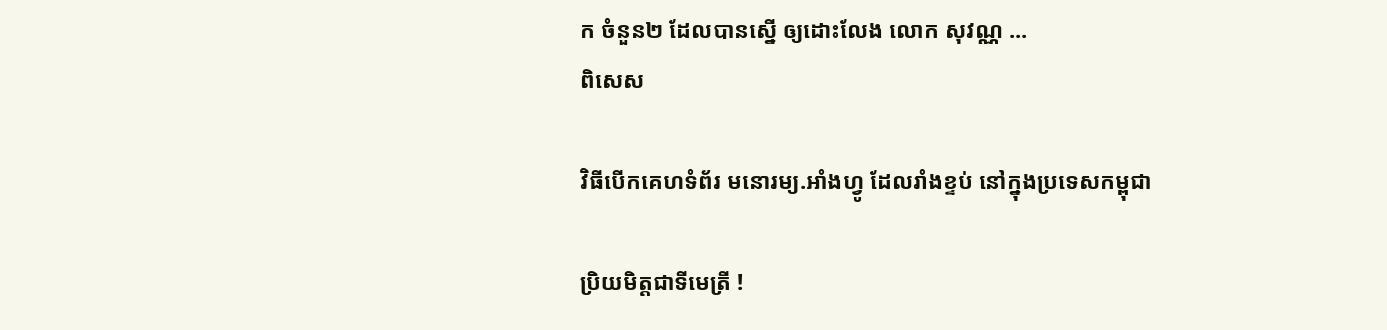ក ចំនួន២ ដែលបានស្នើ ឲ្យដោះលែង លោក សុវណ្ណ ...
ពិសេស

វិធីបើកគេហទំព័រ មនោរម្យ.អាំងហ្វូ ដែលរាំងខ្ទប់ នៅក្នុងប្រទេសកម្ពុជា

ប្រិយមិត្តជាទីមេត្រី !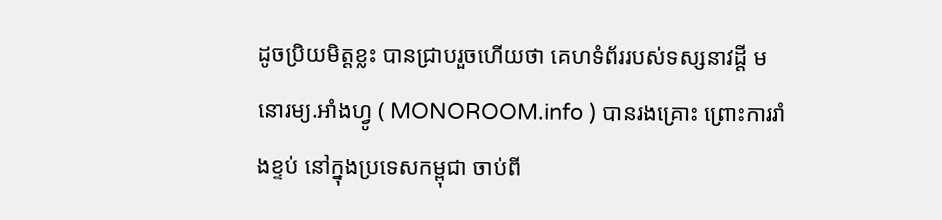ដូចប្រិយមិត្តខ្លះ បានជ្រាបរួចហើយថា គេហទំព័ររបស់ទស្សនាវដ្ដី មនោរម្យ.អាំងហ្វូ ( MONOROOM.info ) បានរងគ្រោះ ព្រោះការរាំងខ្ទប់ នៅក្នុងប្រទេសកម្ពុជា ចាប់ពី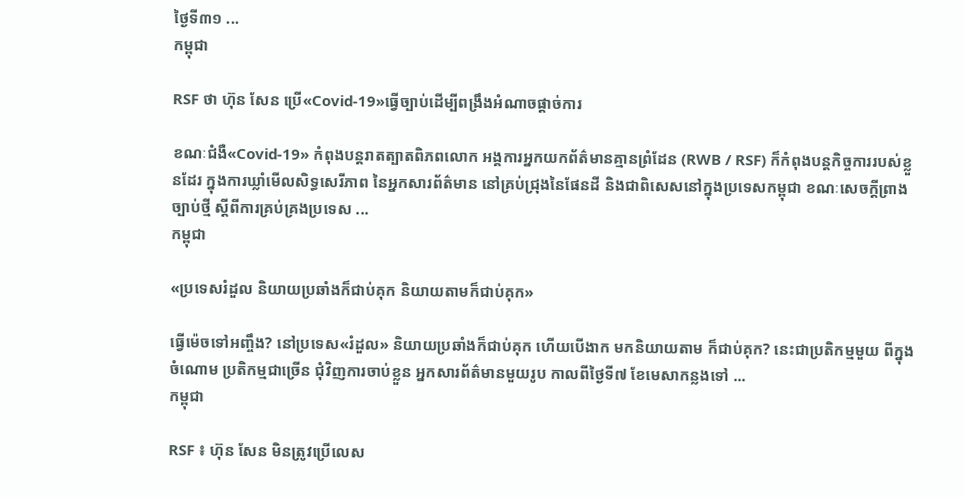ថ្ងៃទី៣១ ...
កម្ពុជា

RSF ថា ហ៊ុន សែន ប្រើ«Covid-19»ធ្វើច្បាប់ដើម្បីពង្រឹងអំណាចផ្ដាច់ការ

ខណៈជំងឺ«Covid-19» កំពុងបន្តរាតត្បាតពិភពលោក អង្គការអ្នកយកព័ត៌មានគ្មានព្រំដែន (RWB / RSF) ក៏កំពុងបន្តកិច្ចការរបស់ខ្លួនដែរ ក្នុងការឃ្លាំមើលសិទ្ធសេរីភាព នៃអ្នកសារព័ត៌មាន នៅគ្រប់ជ្រុងនៃផែនដី និងជាពិសេសនៅក្នុងប្រទេសកម្ពុជា ខណៈសេចក្ដីព្រាងច្បាប់ថ្មី ស្ដីពីការគ្រប់គ្រងប្រទេស ...
កម្ពុជា

«ប្រទេសរំដួល និយាយប្រឆាំងក៏ជាប់គុក និយាយតាមក៏ជាប់គុក»

ធ្វើម៉េចទៅអញ្ចឹង? នៅប្រទេស«រំដួល» និយាយប្រឆាំងក៏ជាប់គុក ហើយបើងាក មកនិយាយតាម ក៏ជាប់គុក? នេះជាប្រតិកម្មមួយ ពីក្នុងចំណោម ប្រតិកម្មជាច្រើន ជុំវិញការចាប់ខ្លួន អ្នកសារព័ត៌មានមួយរូប កាលពីថ្ងៃទី៧ ខែមេសាកន្លងទៅ ...
កម្ពុជា

RSF ៖ ហ៊ុន សែន មិនត្រូវប្រើលេស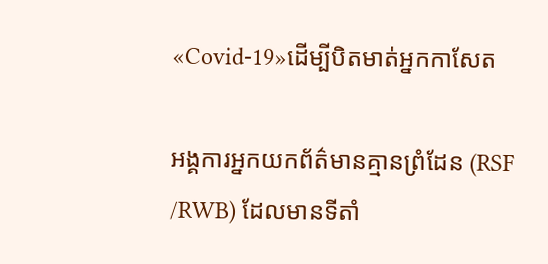«Covid-19»ដើម្បីបិតមាត់អ្នកកាសែត

អង្គការអ្នកយកព័ត៌មានគ្មានព្រំដែន (RSF /RWB) ដែលមានទីតាំ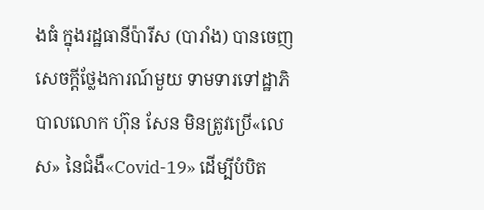ងធំ ក្នុងរដ្ឋធានីប៉ារីស (បារាំង) បានចេញសេចក្ដីថ្លែងការណ៍មួយ ទាមទារទៅដ្ឋាភិបាលលោក ហ៊ុន សែន មិនត្រូវប្រើ«លេស» នៃជំងឺ«Covid-19» ដើម្បីបំបិត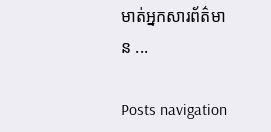មាត់អ្នកសារព័ត៌មាន ...

Posts navigation